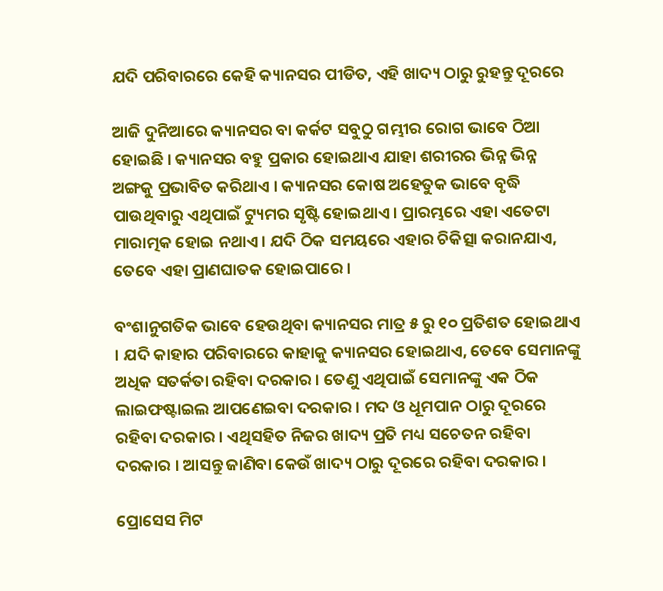ଯଦି ପରିବାରରେ କେହି କ୍ୟାନସର ପୀଡିତ, ଏହି ଖାଦ୍ୟ ଠାରୁ ରୁହନ୍ତୁ ଦୂରରେ

ଆଜି ଦୁନିଆରେ କ୍ୟାନସର ବା କର୍କଟ ସବୁଠୁ ଗମ୍ଭୀର ରୋଗ ଭାବେ ଠିଆ ହୋଇଛି । କ୍ୟାନସର ବହୁ ପ୍ରକାର ହୋଇଥାଏ ଯାହା ଶରୀରର ଭିନ୍ନ ଭିନ୍ନ ଅଙ୍ଗକୁ ପ୍ରଭାବିତ କରିଥାଏ । କ୍ୟାନସର କୋଷ ଅହେତୁକ ଭାବେ ବୃଦ୍ଧି ପାଉଥିବାରୁ ଏଥିପାଇଁ ଟ୍ୟୁମର ସୃଷ୍ଟି ହୋଇଥାଏ । ପ୍ରାରମ୍ଭରେ ଏହା ଏତେଟା ମାରାତ୍ମକ ହୋଇ ନଥାଏ । ଯଦି ଠିକ ସମୟରେ ଏହାର ଚିକିତ୍ସା କରାନଯାଏ, ତେବେ ଏହା ପ୍ରାଣଘାତକ ହୋଇପାରେ ।

ବଂଶାନୁଗତିକ ଭାବେ ହେଉଥିବା କ୍ୟାନସର ମାତ୍ର ୫ ରୁ ୧୦ ପ୍ରତିଶତ ହୋଇଥାଏ । ଯଦି କାହାର ପରିବାରରେ କାହାକୁ କ୍ୟାନସର ହୋଇଥାଏ, ତେବେ ସେମାନଙ୍କୁ ଅଧିକ ସତର୍କତା ରହିବା ଦରକାର । ତେଣୁ ଏଥିପାଇଁ ସେମାନଙ୍କୁ ଏକ ଠିକ ଲାଇଫଷ୍ଟାଇଲ ଆପଣେଇବା ଦରକାର । ମଦ ଓ ଧୂମପାନ ଠାରୁ ଦୂରରେ ରହିବା ଦରକାର । ଏଥିସହିତ ନିଜର ଖାଦ୍ୟ ପ୍ରତି ମଧ୍ୟ ସଚେତନ ରହିବା ଦରକାର । ଆସନ୍ତୁ ଜାଣିବା କେଉଁ ଖାଦ୍ୟ ଠାରୁ ଦୂରରେ ରହିବା ଦରକାର ।

ପ୍ରୋସେସ ମିଟ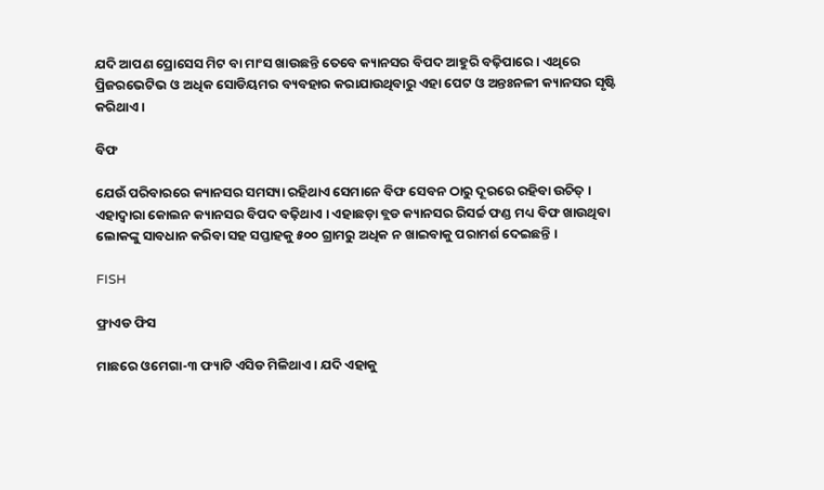ଯଦି ଆପଣ ପ୍ରୋସେସ ମିଟ ବା ମାଂସ ଖାଉଛନ୍ତି ତେବେ କ୍ୟାନସର ବିପଦ ଆହୁରି ବଢ଼ିପାରେ । ଏଥିରେ ପ୍ରିଜରଭେଟିଭ ଓ ଅଧିକ ସୋଡିୟମର ବ୍ୟବହାର କରାଯାଉଥିବାରୁ ଏହା ପେଟ ଓ ଅନ୍ତଃନଳୀ କ୍ୟାନସର ସୃଷ୍ଟି କରିଥାଏ ।

ବିଫ

ଯେଉଁ ପରିବାରରେ କ୍ୟାନସର ସମସ୍ୟା ରହିଥାଏ ସେମାନେ ବିଫ ସେବନ ଠାରୁ ଦୂରରେ ରହିବା ଉଚିତ୍‌ । ଏହାଦ୍ୱାରା କୋଲନ କ୍ୟାନସର ବିପଦ ବଢ଼ିଥାଏ । ଏହାଛଡ଼ା ବ୍ଲଡ କ୍ୟାନସର ରିସର୍ଚ୍ଚ ଫଣ୍ଡ ମଧ୍ୟ ବିଫ ଖାଉଥିବା ଲୋକଙ୍କୁ ସାବଧାନ କରିବା ସହ ସପ୍ତାହକୁ ୫୦୦ ଗ୍ରାମରୁ ଅଧିକ ନ ଖାଇବାକୁ ପରାମର୍ଶ ଦେଇଛନ୍ତି ।

FISH

ଫ୍ରାଏଡ ଫିସ

ମାଛରେ ଓମେଗା-୩ ଫ୍ୟାଟି ଏସିଡ ମିଳିଥାଏ । ଯଦି ଏହାକୁ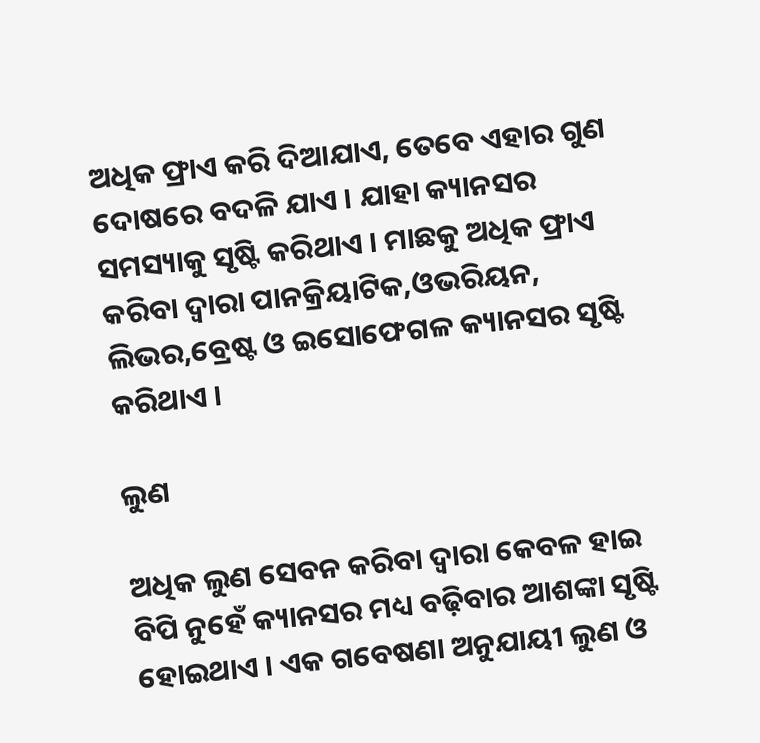ଅଧିକ ଫ୍ରାଏ କରି ଦିଆଯାଏ, ତେବେ ଏହାର ଗୁଣ ଦୋଷରେ ବଦଳି ଯାଏ । ଯାହା କ୍ୟାନସର ସମସ୍ୟାକୁ ସୃଷ୍ଟି କରିଥାଏ । ମାଛକୁ ଅଧିକ ଫ୍ରାଏ କରିବା ଦ୍ୱାରା ପାନକ୍ରିୟାଟିକ,ଓଭରିୟନ, ଲିଭର,ବ୍ରେଷ୍ଟ ଓ ଇସୋଫେଗଳ କ୍ୟାନସର ସୃଷ୍ଟି କରିଥାଏ ।

ଲୁଣ

ଅଧିକ ଲୁଣ ସେବନ କରିବା ଦ୍ୱାରା କେବଳ ହାଇ ବିପି ନୁହେଁ କ୍ୟାନସର ମଧ୍ୟ ବଢ଼ିବାର ଆଶଙ୍କା ସୃଷ୍ଟି ହୋଇଥାଏ । ଏକ ଗବେଷଣା ଅନୁଯାୟୀ ଲୁଣ ଓ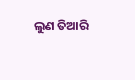ଲୁଣ ତିଆରି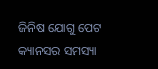ଜିନିଷ ଯୋଗୁ ପେଟ କ୍ୟାନସର ସମସ୍ୟା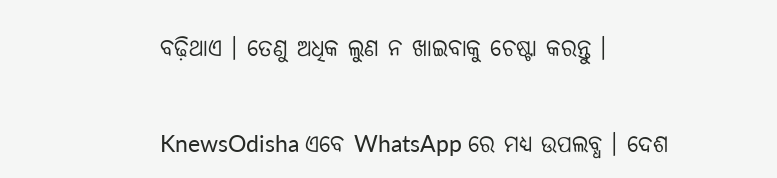ବଢ଼ିଥାଏ । ତେଣୁ ଅଧିକ ଲୁଣ ନ ଖାଇବାକୁ ଚେଷ୍ଟା କରନ୍ତୁ ।


KnewsOdisha ଏବେ WhatsApp ରେ ମଧ୍ୟ ଉପଲବ୍ଧ । ଦେଶ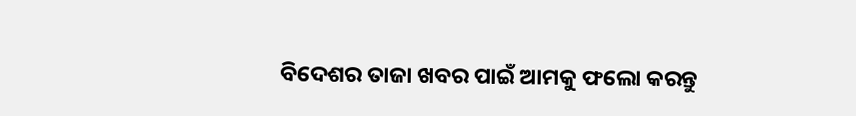ବିଦେଶର ତାଜା ଖବର ପାଇଁ ଆମକୁ ଫଲୋ କରନ୍ତୁ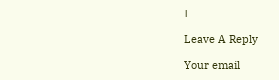।

Leave A Reply

Your email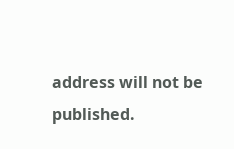address will not be published.